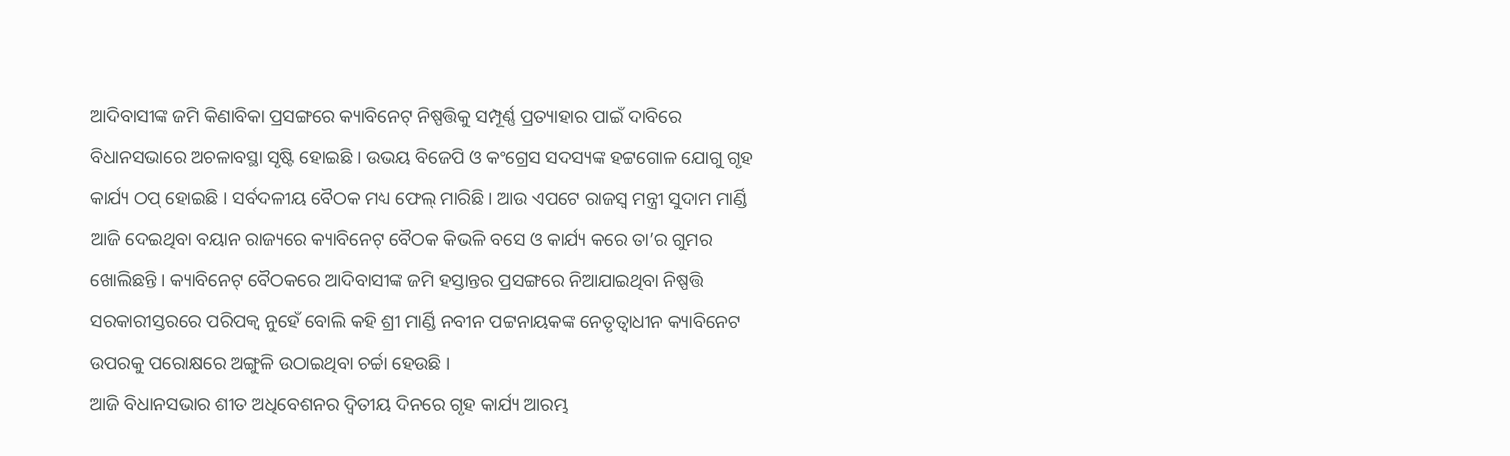ଆଦିବାସୀଙ୍କ ଜମି କିଣାବିକା ପ୍ରସଙ୍ଗରେ କ୍ୟାବିନେଟ୍ ନିଷ୍ପତ୍ତିକୁ ସମ୍ପୂର୍ଣ୍ଣ ପ୍ରତ୍ୟାହାର ପାଇଁ ଦାବିରେ ବିଧାନସଭାରେ ଅଚଳାବସ୍ଥା ସୃଷ୍ଟି ହୋଇଛି । ଉଭୟ ବିଜେପି ଓ କଂଗ୍ରେସ ସଦସ୍ୟଙ୍କ ହଟ୍ଟଗୋଳ ଯୋଗୁ ଗୃହ କାର୍ଯ୍ୟ ଠପ୍ ହୋଇଛି । ସର୍ବଦଳୀୟ ବୈଠକ ମଧ୍ୟ ଫେଲ୍ ମାରିଛି । ଆଉ ଏପଟେ ରାଜସ୍ୱ ମନ୍ତ୍ରୀ ସୁଦାମ ମାର୍ଣ୍ଡି ଆଜି ଦେଇଥିବା ବୟାନ ରାଜ୍ୟରେ କ୍ୟାବିନେଟ୍ ବୈଠକ କିଭଳି ବସେ ଓ କାର୍ଯ୍ୟ କରେ ତା’ର ଗୁମର ଖୋଲିଛନ୍ତି । କ୍ୟାବିନେଟ୍ ବୈଠକରେ ଆଦିବାସୀଙ୍କ ଜମି ହସ୍ତାନ୍ତର ପ୍ରସଙ୍ଗରେ ନିଆଯାଇଥିବା ନିଷ୍ପତ୍ତି ସରକାରୀସ୍ତରରେ ପରିପକ୍ୱ ନୁହେଁ ବୋଲି କହି ଶ୍ରୀ ମାର୍ଣ୍ଡି ନବୀନ ପଟ୍ଟନାୟକଙ୍କ ନେତୃତ୍ୱାଧୀନ କ୍ୟାବିନେଟ ଉପରକୁ ପରୋକ୍ଷରେ ଅଙ୍ଗୁଳି ଉଠାଇଥିବା ଚର୍ଚ୍ଚା ହେଉଛି ।
ଆଜି ବିଧାନସଭାର ଶୀତ ଅଧିବେଶନର ଦ୍ୱିତୀୟ ଦିନରେ ଗୃହ କାର୍ଯ୍ୟ ଆରମ୍ଭ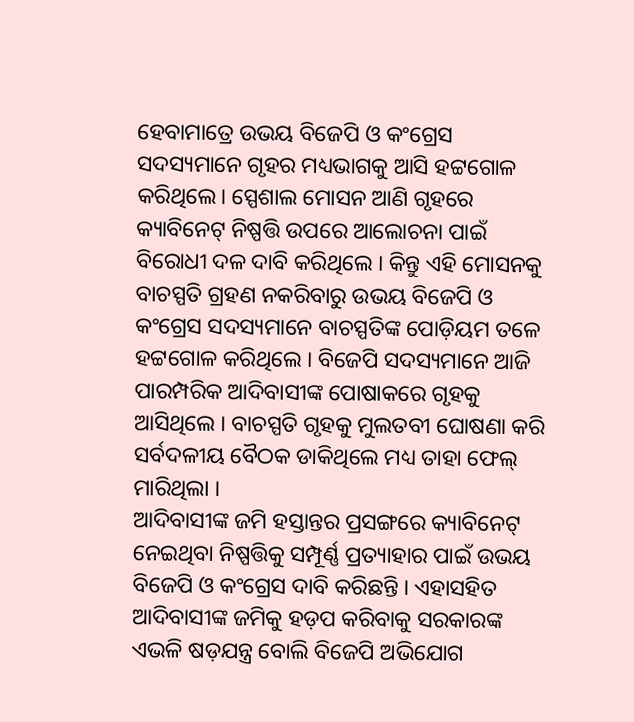ହେବାମାତ୍ରେ ଉଭୟ ବିଜେପି ଓ କଂଗ୍ରେସ ସଦସ୍ୟମାନେ ଗୃହର ମଧ୍ୟଭାଗକୁ ଆସି ହଟ୍ଟଗୋଳ କରିଥିଲେ। ସ୍ପେଶାଲ ମୋସନ ଆଣି ଗୃହରେ କ୍ୟାବିନେଟ୍ ନିଷ୍ପତ୍ତି ଉପରେ ଆଲୋଚନା ପାଇଁ ବିରୋଧୀ ଦଳ ଦାବି କରିଥିଲେ । କିନ୍ତୁ ଏହି ମୋସନକୁ ବାଚସ୍ପତି ଗ୍ରହଣ ନକରିବାରୁ ଉଭୟ ବିଜେପି ଓ କଂଗ୍ରେସ ସଦସ୍ୟମାନେ ବାଚସ୍ପତିଙ୍କ ପୋଡ଼ିୟମ ତଳେ ହଟ୍ଟଗୋଳ କରିଥିଲେ । ବିଜେପି ସଦସ୍ୟମାନେ ଆଜି ପାରମ୍ପରିକ ଆଦିବାସୀଙ୍କ ପୋଷାକରେ ଗୃହକୁ ଆସିଥିଲେ । ବାଚସ୍ପତି ଗୃହକୁ ମୁଲତବୀ ଘୋଷଣା କରି ସର୍ବଦଳୀୟ ବୈଠକ ଡାକିଥିଲେ ମଧ୍ୟ ତାହା ଫେଲ୍ ମାରିଥିଲା ।
ଆଦିବାସୀଙ୍କ ଜମି ହସ୍ତାନ୍ତର ପ୍ରସଙ୍ଗରେ କ୍ୟାବିନେଟ୍ ନେଇଥିବା ନିଷ୍ପତ୍ତିକୁ ସମ୍ପୂର୍ଣ୍ଣ ପ୍ରତ୍ୟାହାର ପାଇଁ ଉଭୟ ବିଜେପି ଓ କଂଗ୍ରେସ ଦାବି କରିଛନ୍ତି । ଏହାସହିତ ଆଦିବାସୀଙ୍କ ଜମିକୁ ହଡ଼ପ କରିବାକୁ ସରକାରଙ୍କ ଏଭଳି ଷଡ଼ଯନ୍ତ୍ର ବୋଲି ବିଜେପି ଅଭିଯୋଗ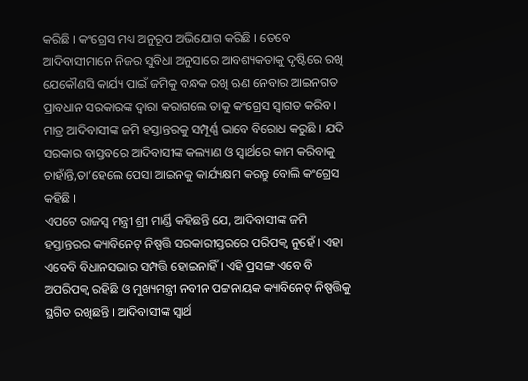କରିଛି । କଂଗ୍ରେସ ମଧ୍ୟ ଅନୁରୂପ ଅଭିଯୋଗ କରିଛି । ତେବେ ଆଦିବାସୀମାନେ ନିଜର ସୁବିଧା ଅନୁସାରେ ଆବଶ୍ୟକତାକୁ ଦୃଷ୍ଟିରେ ରଖି ଯେକୌଣସି କାର୍ଯ୍ୟ ପାଇଁ ଜମିକୁ ବନ୍ଧକ ରଖି ଋଣ ନେବାର ଆଇନଗତ ପ୍ରାବଧାନ ସରକାରଙ୍କ ଦ୍ୱାରା କରାଗଲେ ତାକୁ କଂଗ୍ରେସ ସ୍ୱାଗତ କରିବ । ମାତ୍ର ଆଦିବାସୀଙ୍କ ଜମି ହସ୍ତାନ୍ତରକୁ ସମ୍ପୂର୍ଣ୍ଣ ଭାବେ ବିରୋଧ କରୁଛି । ଯଦି ସରକାର ବାସ୍ତବରେ ଆଦିବାସୀଙ୍କ କଲ୍ୟାଣ ଓ ସ୍ୱାର୍ଥରେ କାମ କରିବାକୁ ଚାହାଁନ୍ତି,ତା’ହେଲେ ପେସା ଆଇନକୁ କାର୍ଯ୍ୟକ୍ଷମ କରନ୍ତୁ ବୋଲି କଂଗ୍ରେସ କହିଛି ।
ଏପଟେ ରାଜସ୍ୱ ମନ୍ତ୍ରୀ ଶ୍ରୀ ମାର୍ଣ୍ଡି କହିଛନ୍ତି ଯେ, ଆଦିବାସୀଙ୍କ ଜମି ହସ୍ତାନ୍ତରର କ୍ୟାବିନେଟ୍ ନିଷ୍ପତ୍ତି ସରକାରୀସ୍ତରରେ ପରିପକ୍ୱ ନୁହେଁ । ଏହା ଏବେବି ବିଧାନସଭାର ସମ୍ପତ୍ତି ହୋଇନାହିଁ । ଏହି ପ୍ରସଙ୍ଗ ଏବେ ବି ଅପରିପକ୍ୱ ରହିଛି ଓ ମୁଖ୍ୟମନ୍ତ୍ରୀ ନବୀନ ପଟ୍ଟନାୟକ କ୍ୟାବିନେଟ୍ ନିଷ୍ପତ୍ତିକୁ ସ୍ଥଗିତ ରଖିଛନ୍ତି । ଆଦିବାସୀଙ୍କ ସ୍ୱାର୍ଥ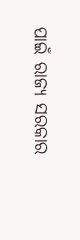ପାଇଁ ରାଜ୍ୟ ସରକାର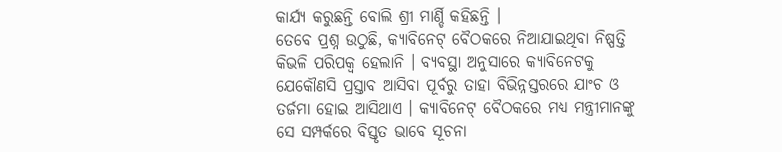କାର୍ଯ୍ୟ କରୁଛନ୍ତି ବୋଲି ଶ୍ରୀ ମାର୍ଣ୍ଡି କହିଛନ୍ତି ।
ତେବେ ପ୍ରଶ୍ନ ଉଠୁଛି, କ୍ୟାବିନେଟ୍ ବୈଠକରେ ନିଆଯାଇଥିବା ନିଷ୍ପତ୍ତି କିଭଳି ପରିପକ୍ୱ ହେଲାନି । ବ୍ୟବସ୍ଥା ଅନୁସାରେ କ୍ୟାବିନେଟକୁ ଯେକୌଣସି ପ୍ରସ୍ତାବ ଆସିବା ପୂର୍ବରୁ ତାହା ବିଭିନ୍ନସ୍ତରରେ ଯାଂଚ ଓ ତର୍ଜମା ହୋଇ ଆସିଥାଏ । କ୍ୟାବିନେଟ୍ ବୈଠକରେ ମଧ୍ୟ ମନ୍ତ୍ରୀମାନଙ୍କୁ ସେ ସମ୍ପର୍କରେ ବିସ୍ତୃତ ଭାବେ ସୂଚନା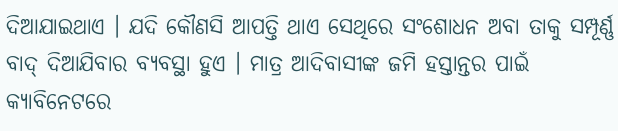ଦିଆଯାଇଥାଏ । ଯଦି କୌଣସି ଆପତ୍ତି ଥାଏ ସେଥିରେ ସଂଶୋଧନ ଅବା ତାକୁ ସମ୍ପୂର୍ଣ୍ଣ ବାଦ୍ ଦିଆଯିବାର ବ୍ୟବସ୍ଥା ହୁଏ । ମାତ୍ର ଆଦିବାସୀଙ୍କ ଜମି ହସ୍ତାନ୍ତର ପାଇଁ କ୍ୟାବିନେଟରେ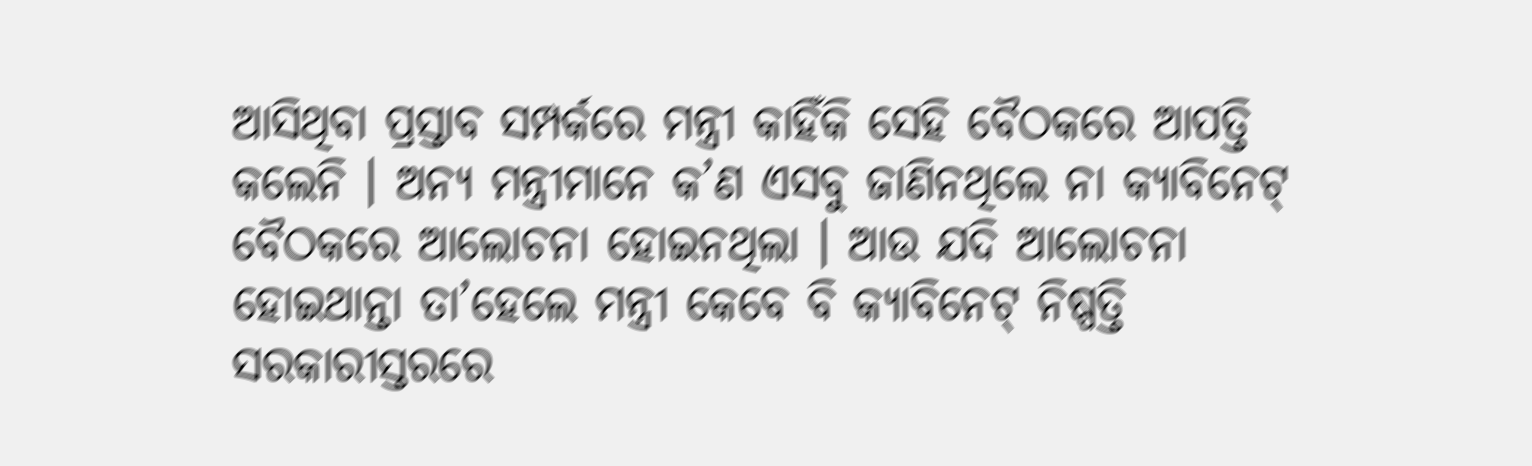ଆସିଥିବା ପ୍ରସ୍ତାବ ସମ୍ପର୍କରେ ମନ୍ତ୍ରୀ କାହିଁକି ସେହି ବୈଠକରେ ଆପତ୍ତି କଲେନି । ଅନ୍ୟ ମନ୍ତ୍ରୀମାନେ କ’ଣ ଏସବୁ ଜାଣିନଥିଲେ ନା କ୍ୟାବିନେଟ୍ ବୈଠକରେ ଆଲୋଚନା ହୋଇନଥିଲା । ଆଉ ଯଦି ଆଲୋଚନା ହୋଇଥାନ୍ତା ତା’ହେଲେ ମନ୍ତ୍ରୀ କେବେ ବି କ୍ୟାବିନେଟ୍ ନିଷ୍ପତ୍ତି ସରକାରୀସ୍ତରରେ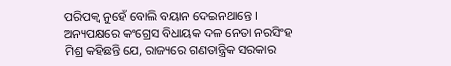ପରିପକ୍ୱ ନୁହେଁ ବୋଲି ବୟାନ ଦେଇନଥାନ୍ତେ ।
ଅନ୍ୟପକ୍ଷରେ କଂଗ୍ରେସ ବିଧାୟକ ଦଳ ନେତା ନରସିଂହ ମିଶ୍ର କହିଛନ୍ତି ଯେ, ରାଜ୍ୟରେ ଗଣତାନ୍ତ୍ରିକ ସରକାର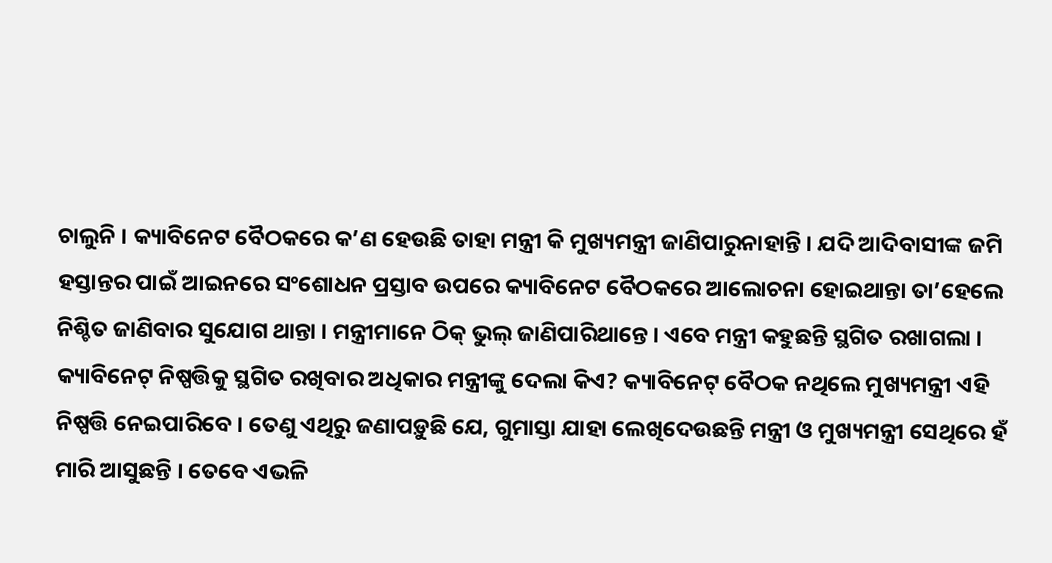ଚାଲୁନି । କ୍ୟାବିନେଟ ବୈଠକରେ କ’ଣ ହେଉଛି ତାହା ମନ୍ତ୍ରୀ କି ମୁଖ୍ୟମନ୍ତ୍ରୀ ଜାଣିପାରୁନାହାନ୍ତି । ଯଦି ଆଦିବାସୀଙ୍କ ଜମି ହସ୍ତାନ୍ତର ପାଇଁ ଆଇନରେ ସଂଶୋଧନ ପ୍ରସ୍ତାବ ଉପରେ କ୍ୟାବିନେଟ ବୈଠକରେ ଆଲୋଚନା ହୋଇଥାନ୍ତା ତା’ହେଲେ ନିଶ୍ଚିତ ଜାଣିବାର ସୁଯୋଗ ଥାନ୍ତା । ମନ୍ତ୍ରୀମାନେ ଠିକ୍ ଭୁଲ୍ ଜାଣିପାରିଥାନ୍ତେ । ଏବେ ମନ୍ତ୍ରୀ କହୁଛନ୍ତି ସ୍ଥଗିତ ରଖାଗଲା । କ୍ୟାବିନେଟ୍ ନିଷ୍ପତ୍ତିକୁ ସ୍ଥଗିତ ରଖିବାର ଅଧିକାର ମନ୍ତ୍ରୀଙ୍କୁ ଦେଲା କିଏ? କ୍ୟାବିନେଟ୍ ବୈଠକ ନଥିଲେ ମୁଖ୍ୟମନ୍ତ୍ରୀ ଏହି ନିଷ୍ପତ୍ତି ନେଇପାରିବେ । ତେଣୁ ଏଥିରୁ ଜଣାପଡ଼ୁଛି ଯେ, ଗୁମାସ୍ତା ଯାହା ଲେଖିଦେଉଛନ୍ତି ମନ୍ତ୍ରୀ ଓ ମୁଖ୍ୟମନ୍ତ୍ରୀ ସେଥିରେ ହଁ ମାରି ଆସୁଛନ୍ତି । ତେବେ ଏଭଳି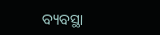ବ୍ୟବସ୍ଥା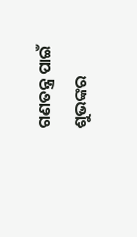ଗଣତନ୍ତ୍ର ପାଇଁ ଶୁଭଙ୍କର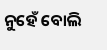ନୁହେଁ ବୋଲି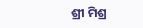ଶ୍ରୀ ମିଶ୍ର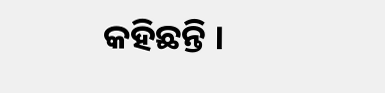କହିଛନ୍ତି ।